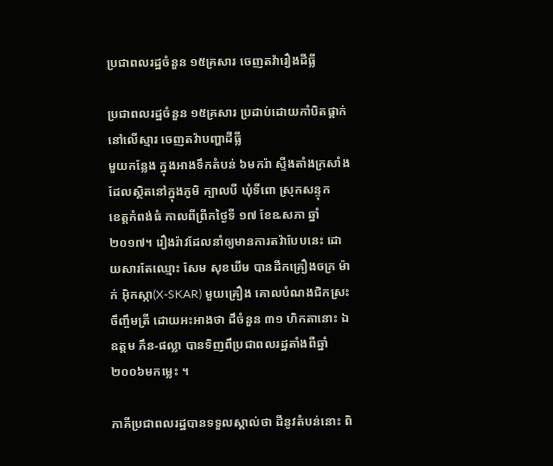ប្រជាពលរដ្ឋចំនួន ១៥គ្រសារ ចេញតវ៉ារឿងដីធ្លី

ប្រជាពលរដ្ឋចំនួន ១៥គ្រសារ ប្រដាប់ដោយកាំបិតផ្គាក់នៅលើស្មារ ចេញតវ៉ាបញ្ហាដីធ្លី
មួយកន្លែង ក្នុងអាងទឹកតំបន់ ៦មករ៉ា ស្ទីងតាំងក្រសាំង ដែលស្ថិតនៅក្នុងភូមិ ក្បាលបី ឃុំទីពោ ស្រុកសន្ទុក
ខេត្តកំពង់ធំ កាលពីព្រីកថ្ងៃទី ១៧ ខែឩសភា ឆ្នាំ ២០១៧។ រឿងរ៉ាវដែលនាំឲ្យមានការតវ៉ាបែបនេះ ដោយសារតែឈ្មោះ សែម សុខឃីម បានដីកគ្រឿងចក្រ ម៉ាក់ អ៊ិកស្កា(X-SKAR) មួយគ្រឿង គោលបំណងជិកស្រះចឹញ្ចឹមត្រី ដោយអះអាងថា ដឹចំនួន ៣១ ហិកតានោះ ឯឧត្ដម ភឹន-ផល្លា បានទិញពឹប្រជាពលរដ្ឋតាំងពឺឆ្នាំ ២០០៦មកម្លេះ ។

ភាគីប្រជាពលរដ្ឋបានទទួលស្គាល់ថា ដីនូវតំបន់នោះ ពិ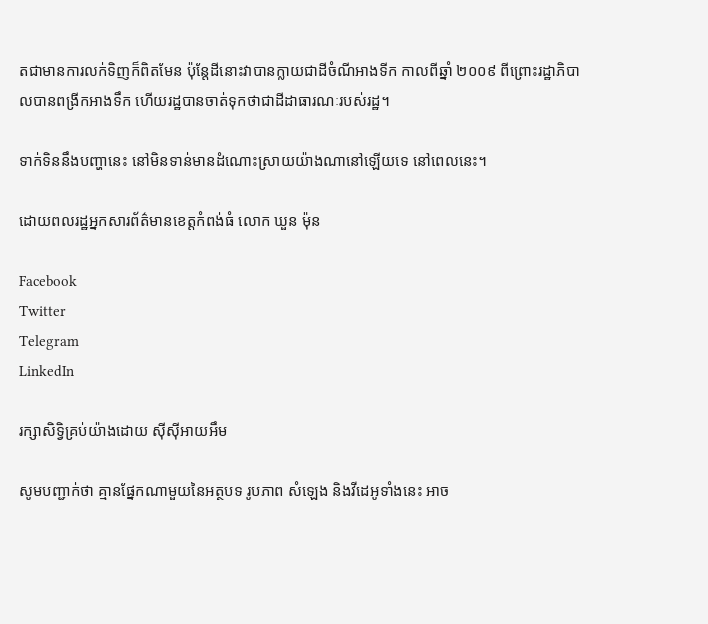តជាមានការលក់ទិញក៏ពិតមែន ប៉ុន្តែដីនោះវាបានក្លាយជាដីចំណីអាងទីក កាលពីឆ្នាំ ២០០៩ ពីព្រោះរដ្ឋាភិបាលបានពង្រីកអាងទឹក ហើយរដ្ឋបានចាត់ទុកថាជាដីដាធារណៈរបស់រដ្ឋ។

ទាក់ទិននឹងបញ្ហានេះ នៅមិនទាន់មានដំណោះស្រាយយ៉ាងណានៅឡើយទេ នៅពេលនេះ។

ដោយពលរដ្ឋអ្នកសារព័ត៌មានខេត្តកំពង់ធំ លោក ឃួន ម៉ុន

Facebook
Twitter
Telegram
LinkedIn

រក្សាសិទ្វិគ្រប់យ៉ាងដោយ ស៊ីស៊ីអាយអឹម

សូមបញ្ជាក់ថា គ្មានផ្នែកណាមួយនៃអត្ថបទ រូបភាព សំឡេង និងវីដេអូទាំងនេះ អាច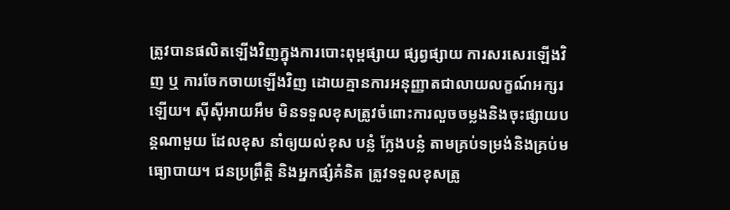ត្រូវបានផលិតឡើងវិញក្នុងការបោះពុម្ពផ្សាយ ផ្សព្វផ្សាយ ការសរសេរឡើងវិញ ឬ ការចែកចាយឡើងវិញ ដោយគ្មានការអនុញ្ញាតជាលាយលក្ខណ៍អក្សរឡើយ។ ស៊ីស៊ីអាយអឹម មិនទទួលខុសត្រូវចំពោះការលួចចម្លងនិងចុះផ្សាយបន្តណាមួយ ដែលខុស នាំឲ្យយល់ខុស បន្លំ ក្លែងបន្លំ តាមគ្រប់ទម្រង់និងគ្រប់មធ្យោបាយ។ ជនប្រព្រឹត្តិ និងអ្នកផ្សំគំនិត ត្រូវទទួលខុសត្រូ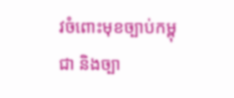វចំពោះមុខច្បាប់កម្ពុជា និងច្បា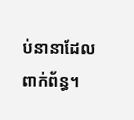ប់នានាដែលពាក់ព័ន្ធ។